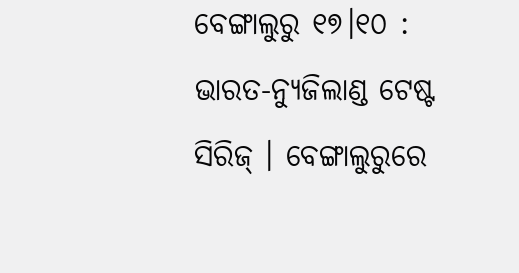ବେଙ୍ଗାଲୁରୁ ୧୭।୧୦ : ଭାରତ-ନ୍ୟୁଜିଲାଣ୍ଡ ଟେଷ୍ଟ ସିରିଜ୍ । ବେଙ୍ଗାଲୁରୁରେ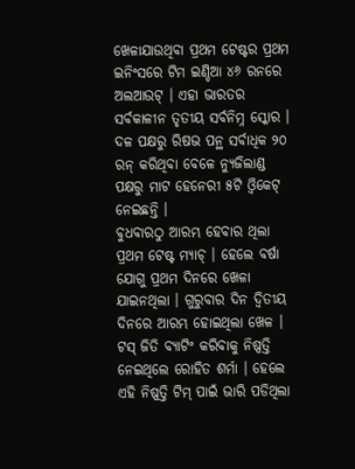ଖେଳାଯାଉଥିବା ପ୍ରଥମ ଟେଷ୍ଟର ପ୍ରଥମ ଇନିଂସରେ ଟିମ ଇଣ୍ଡିଆ ୪୬ ରନରେ ଅଲଆଉଟ୍ । ଏହା ଭାରତର ସର୍ବକାଳୀନ ତୃତୀୟ ସର୍ବନିମ୍ନ ସ୍କୋର । ଦଳ ପକ୍ଷରୁ ରିଷଭ ପନ୍ଥ ସର୍ବାଧିକ ୨୦ ରନ୍ କରିଥିବା ବେଳେ ନ୍ୟୁଜିଲାଣ୍ଡ ପକ୍ଷରୁ ମାଟ ହେନେରୀ ୫ଟି ଓ୍ୱିକେଟ୍ ନେଇଛନ୍ତି ।
ବୁଧବାରଠୁ ଆରମ୍ଭ ହେବାର ଥିଲା ପ୍ରଥମ ଟେଷ୍ଟ ମ୍ୟାଚ୍ । ହେଲେ ବର୍ଷା ଯୋଗୁ ପ୍ରଥମ ଦିନରେ ଖେଳା ଯାଇନଥିଲା । ଗୁରୁବାର ଦିନ ଦ୍ବିତୀୟ ଦିନରେ ଆରମ୍ଭ ହୋଇଥିଲା ଖେଳ । ଟସ୍ ଜିତି ବ୍ୟାଟିଂ କରିବାକୁ ନିଷ୍ପତ୍ତି ନେଇଥିଲେ ରୋହିତ ଶର୍ମା । ହେଲେ ଏହି ନିଷ୍ପତ୍ତି ଟିମ୍ ପାଇଁ ଭାରି ପଡିଥିଲା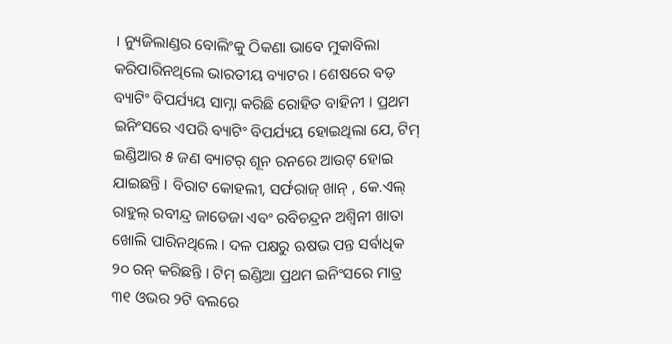। ନ୍ୟୁଜିଲାଣ୍ଡର ବୋଲିଂକୁ ଠିକଣା ଭାବେ ମୁକାବିଲା କରିପାରିନଥିଲେ ଭାରତୀୟ ବ୍ୟାଟର । ଶେଷରେ ବଡ଼ ବ୍ୟାଟିଂ ବିପର୍ଯ୍ୟୟ ସାମ୍ନା କରିଛି ରୋହିତ ବାହିନୀ । ପ୍ରଥମ ଇନିଂସରେ ଏପରି ବ୍ୟାଟିଂ ବିପର୍ଯ୍ୟୟ ହୋଇଥିଲା ଯେ, ଟିମ୍ ଇଣ୍ଡିଆର ୫ ଜଣ ବ୍ୟାଟର୍ ଶୂନ ରନରେ ଆଉଟ୍ ହୋଇ ଯାଇଛନ୍ତି । ବିରାଟ କୋହଲୀ, ସର୍ଫରାଜ୍ ଖାନ୍ , କେ.ଏଲ୍ ରାହୁଲ୍ ରବୀନ୍ଦ୍ର ଜାଡେଜା ଏବଂ ରବିଚନ୍ଦ୍ରନ ଅଶ୍ବିନୀ ଖାତା ଖୋଲି ପାରିନଥିଲେ । ଦଳ ପକ୍ଷରୁ ଋଷଭ ପନ୍ତ ସର୍ବାଧିକ ୨୦ ରନ୍ କରିଛନ୍ତି । ଟିମ୍ ଇଣ୍ଡିଆ ପ୍ରଥମ ଇନିଂସରେ ମାତ୍ର ୩୧ ଓଭର ୨ଟି ବଲରେ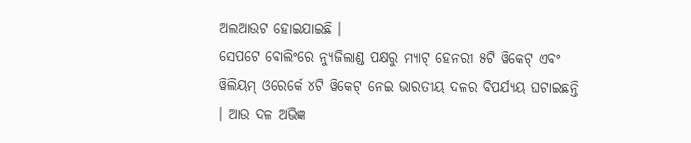ଅଲଆଉଟ ହୋଇଯାଇଛି ।
ସେପଟେ ବୋଲିଂରେ ନ୍ୟୁଜିଲାଣ୍ଡ ପକ୍ଷରୁ ମ୍ୟାଟ୍ ହେନରୀ ୫ଟି ୱିକେଟ୍ ଏବଂ ୱିଲିୟମ୍ ଓରେର୍କେ ୪ଟି ୱିକେଟ୍ ନେଇ ଭାରତୀୟ ଦଳର ବିପର୍ଯ୍ୟୟ ଘଟାଇଛନ୍ତି । ଆଉ ଦଳ ଅଭିଜ୍ଞ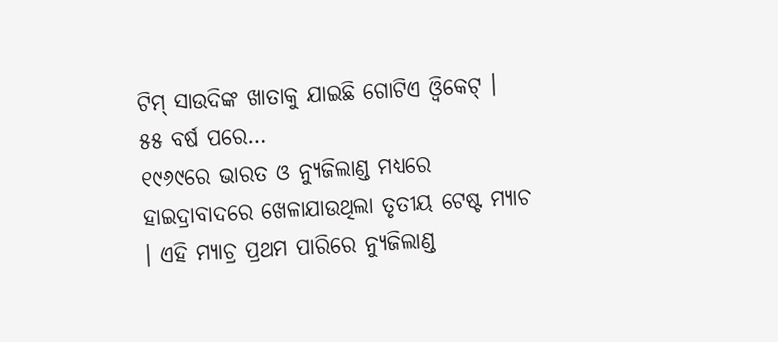ଟିମ୍ ସାଉଦିଙ୍କ ଖାତାକୁ ଯାଇଛି ଗୋଟିଏ ଓ୍ୱିକେଟ୍ ।
୫୫ ବର୍ଷ ପରେ…
୧୯୬୯ରେ ଭାରତ ଓ ନ୍ୟୁଜିଲାଣ୍ଡ ମଧ୍ୟରେ ହାଇଦ୍ରାବାଦରେ ଖେଳାଯାଉଥିଲା ତୃତୀୟ ଟେଷ୍ଟ ମ୍ୟାଚ । ଏହି ମ୍ୟାଚ୍ର ପ୍ରଥମ ପାରିରେ ନ୍ୟୁଜିଲାଣ୍ଡ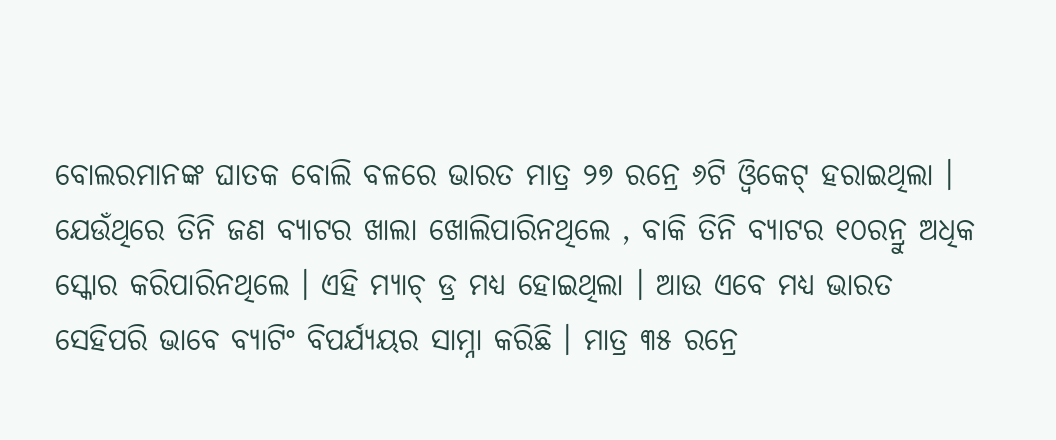ବୋଲରମାନଙ୍କ ଘାତକ ବୋଲି ବଳରେ ଭାରତ ମାତ୍ର ୨୭ ରନ୍ରେ ୬ଟି ଓ୍ୱିକେଟ୍ ହରାଇଥିଲା । ଯେଉଁଥିରେ ତିନି ଜଣ ବ୍ୟାଟର ଖାଲା ଖୋଲିପାରିନଥିଲେ , ବାକି ତିନି ବ୍ୟାଟର ୧୦ରନ୍ରୁ ଅଧିକ ସ୍କୋର କରିପାରିନଥିଲେ । ଏହି ମ୍ୟାଚ୍ ଡ୍ର ମଧ୍ୟ ହୋଇଥିଲା । ଆଉ ଏବେ ମଧ୍ୟ ଭାରତ ସେହିପରି ଭାବେ ବ୍ୟାଟିଂ ବିପର୍ଯ୍ୟୟର ସାମ୍ନା କରିଛି । ମାତ୍ର ୩୫ ରନ୍ରେ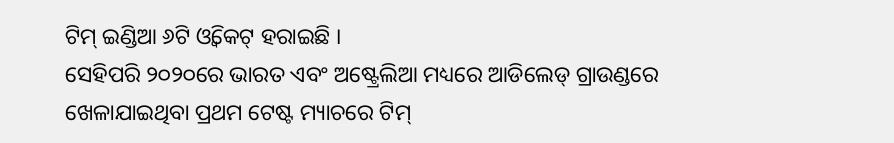ଟିମ୍ ଇଣ୍ଡିଆ ୬ଟି ଓ୍ୱିକେଟ୍ ହରାଇଛି ।
ସେହିପରି ୨୦୨୦ରେ ଭାରତ ଏବଂ ଅଷ୍ଟ୍ରେଲିଆ ମଧ୍ୟରେ ଆଡିଲେଡ୍ ଗ୍ରାଉଣ୍ଡରେ ଖେଳାଯାଇଥିବା ପ୍ରଥମ ଟେଷ୍ଟ ମ୍ୟାଚରେ ଟିମ୍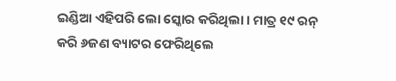ଇଣ୍ଡିଆ ଏହିପରି ଲୋ ସ୍କୋର କରିଥିଲା । ମାତ୍ର ୧୯ ରନ୍ କରି ୬ଜଣ ବ୍ୟାଟର ଫେରିଥିଲେ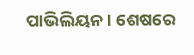ପାଭିଲିୟନ । ଶେଷରେ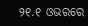୨୧.୧ ଓଭରରେ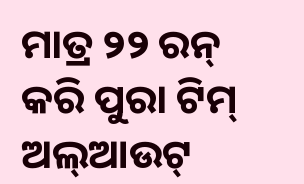ମାତ୍ର ୨୨ ରନ୍ କରି ପୁରା ଟିମ୍ ଅଲ୍ଆଉଟ୍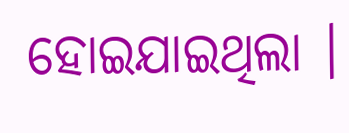ହୋଇଯାଇଥିଲା ।